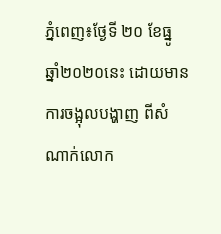ភ្នំពេញ៖ថ្ងែទី ២០ ខែធ្នូ ឆ្នាំ២០២០នេះ ដោយមានការចង្អុលបង្ហាញ ពីសំណាក់លោក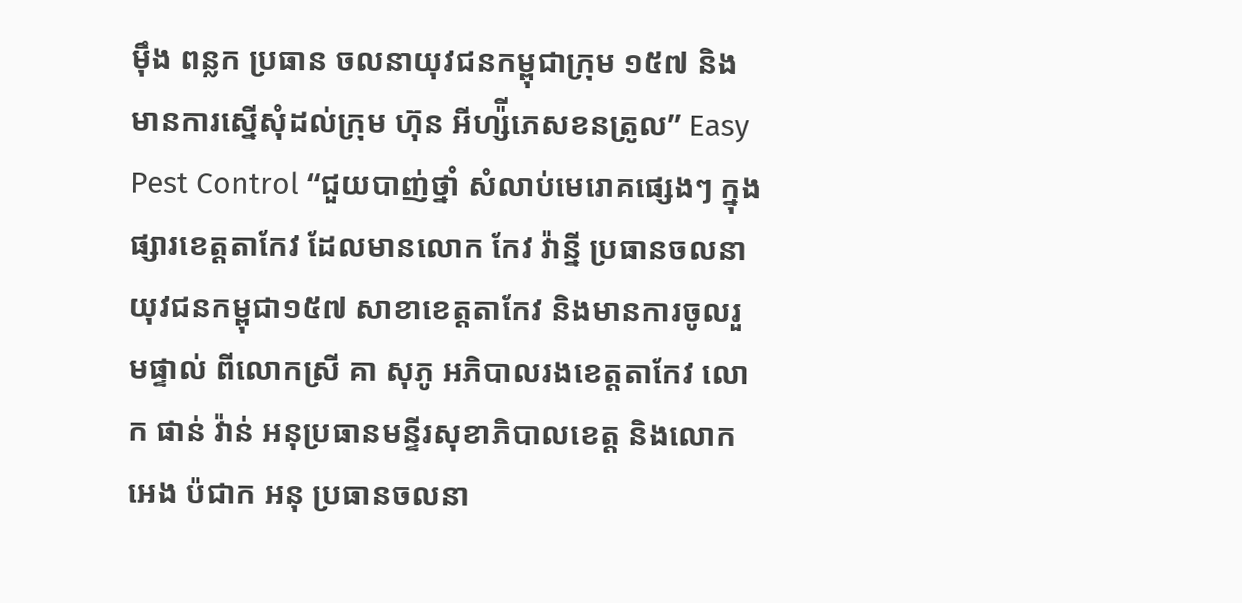ម៉ឹង ពន្លក ប្រធាន ចលនាយុវជនកម្ពុជាក្រុម ១៥៧ និងមានការស្នើសុំដល់ក្រុម ហ៊ុន អីហ្ស៉ីភេសខនត្រូល” Easy Pest Control “ជួយបាញ់ថ្នាំ សំលាប់មេរោគផ្សេងៗ ក្នុងផ្សារខេត្តតាកែវ ដែលមានលោក កែវ វ៉ាន្នី ប្រធានចលនាយុវជនកម្ពុជា១៥៧ សាខាខេត្តតាកែវ និងមានការចូលរួមផ្ទាល់ ពីលោកស្រី គា សុភូ អភិបាលរងខេត្តតាកែវ លោក ផាន់ វ៉ាន់ អនុប្រធានមន្ទីរសុខាភិបាលខេត្ត និងលោក អេង ប៉ជាក អនុ ប្រធានចលនា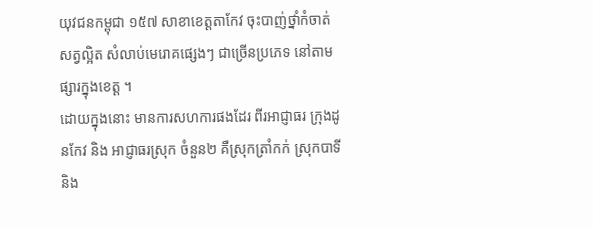យុវជនកម្ពុជា ១៥៧ សាខាខេត្តតាកែវ ចុះបាញ់ថ្នាំកំចាត់សត្វល្អិត សំលាប់មេរោគផ្សេងៗ ជាច្រើនប្រភេទ នៅតាមផ្សារក្នុងខេត្ត ។
ដោយក្នុងនោះ មានការសហការផងដែរ ពីរអាជ្ញាធរ ក្រុងដូនកែវ និង អាជ្ញាធរស្រុក ចំនួន២ គឺស្រុកត្រាំកក់ ស្រុកបាទី និង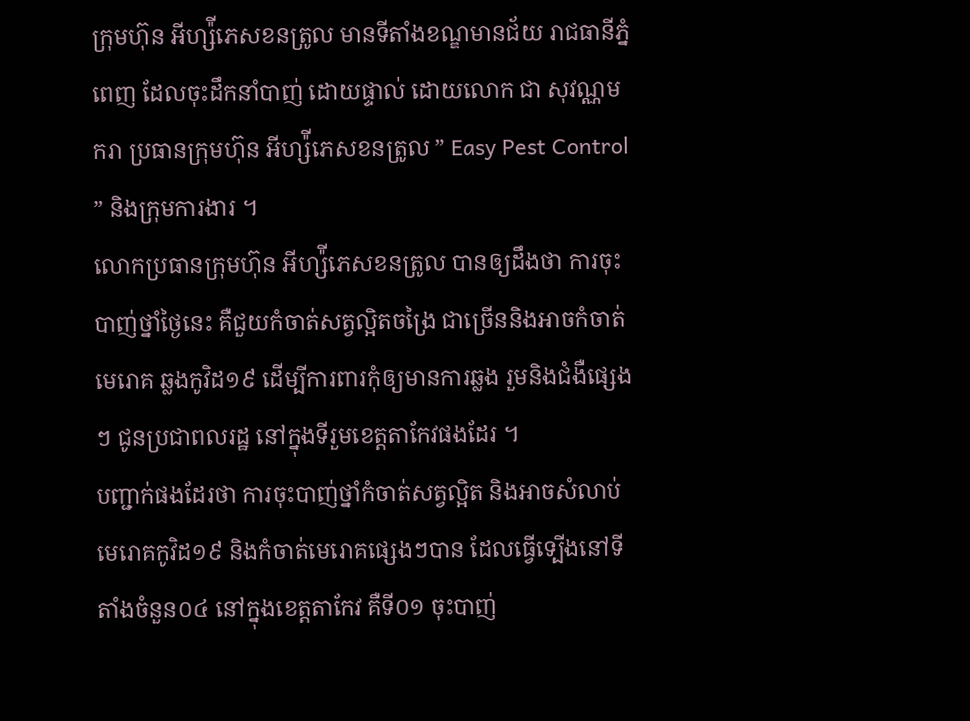ក្រុមហ៊ុន អីហ្ស៉ីភេសខនត្រូល មានទីតាំងខណ្ឌមានជ័យ រាជធានីភ្នំពេញ ដែលចុះដឹកនាំបាញ់ ដោយផ្ទាល់ ដោយលោក ជា សុវណ្ណមករា ប្រធានក្រុមហ៊ុន អីហ្ស៉ីភេសខនត្រូល ” Easy Pest Control ” និងក្រុមការងារ ។
លោកប្រធានក្រុមហ៊ុន អីហ្ស៉ីភេសខនត្រូល បានឲ្យដឹងថា ការចុះបាញ់ថ្នាំថ្ងៃនេះ គឺជួយកំចាត់សត្វល្អិតចង្រៃ ជាច្រើននិងអាចកំចាត់មេរោគ ឆ្លងកូវិដ១៩ ដើម្បីការពារកុំឲ្យមានការឆ្លង រួមនិងជំងឺផ្សេងៗ ជូនប្រជាពលរដ្ឋ នៅក្នុងទីរួមខេត្តតាកែវផងដែរ ។
បញ្ជាក់ផងដែរថា ការចុះបាញ់ថ្នាំកំចាត់សត្វល្អិត និងអាចសំលាប់ មេរោគកូវិដ១៩ និងកំចាត់មេរោគផ្សេងៗបាន ដែលធ្វើទ្បើងនៅទីតាំងចំនួន០៤ នៅក្នុងខេត្តតាកែវ គឺទី០១ ចុះបាញ់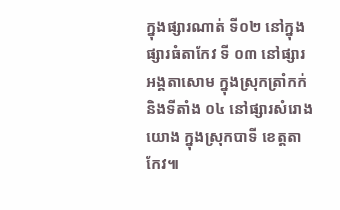ក្នុងផ្សារណាត់ ទី០២ នៅក្នុងផ្សារធំតាកែវ ទី ០៣ នៅផ្សារអង្គតាសោម ក្នុងស្រុកត្រាំកក់ និងទីតាំង ០៤ នៅផ្សារសំរោងយោង ក្នុងស្រុកបាទី ខេត្តតាកែវ៕